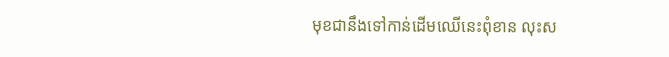មុខជានឹងទៅកាន់ដើមឈើនេះពុំខាន លុះស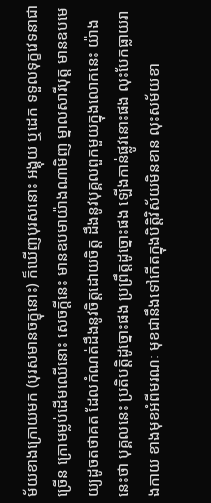ម័យខាងក្រោយមក (បុរសមានចក្ខុនោះ) ក៏ឃើញបុរសនោះ អង្គុយ ឬដេក ទទួលទុក្ខវេទនាជាច្រើន ក្រោមម្លប់ដើមឈើនោះ សេចក្តីនេះ មានឧបមាយ៉ាងណាមិញ ម្នាលសារីបុត្ត មានឧបមេយ្យដូចតថាគត ដែលកំណត់ដឹងនូវចិត្តដោយចិត្ត ដឹងនូវបុគ្គលពួកមួយក្នុងលោកនេះ យ៉ាងនេះថា បុគ្គលនេះ ប្រតិបត្តិដូច្នោះផង ប្រព្រឹត្តដូច្នោះផង ឡើងកាន់ផ្លូវនោះផង លុះបែកធ្លាយរាងកាយ ខាងមុខអំពីមរណៈ មុខជានឹងទៅកើតក្នុងបិត្តិវិស័យមិនខាន លុះសម័យខា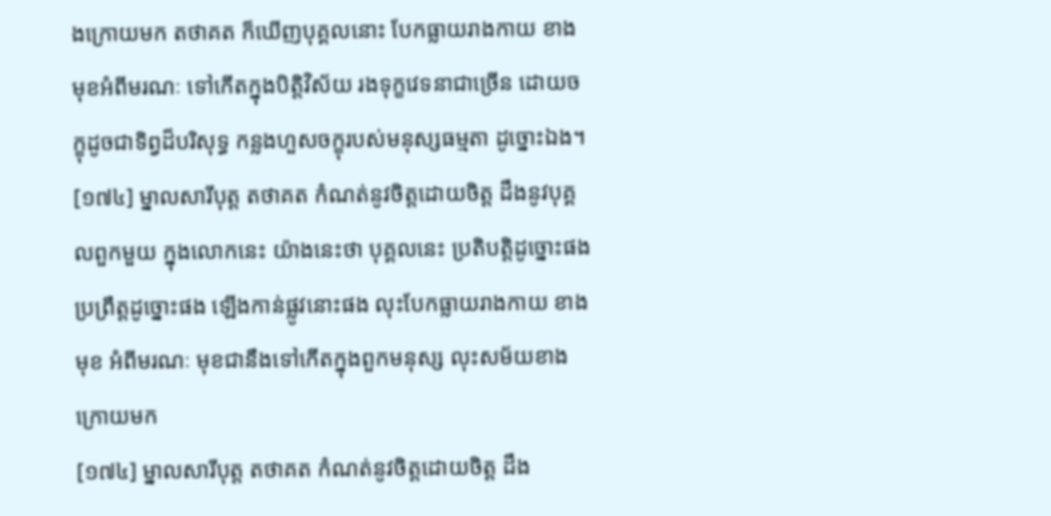ងក្រោយមក តថាគត ក៏ឃើញបុគ្គលនោះ បែកធ្លាយរាងកាយ ខាងមុខអំពីមរណៈ ទៅកើតក្នុងបិត្តិវិស័យ រងទុក្ខវេទនាជាច្រើន ដោយចក្ខុដូចជាទិព្វដ៏បរិសុទ្ធ កន្លងហួសចក្ខុរបស់មនុស្សធម្មតា ដូច្នោះឯង។
[១៧៤] ម្នាលសារីបុត្ត តថាគត កំណត់នូវចិត្តដោយចិត្ត ដឹងនូវបុគ្គលពួកមួយ ក្នុងលោកនេះ យ៉ាងនេះថា បុគ្គលនេះ ប្រតិបត្តិដូច្នោះផង ប្រព្រឹត្តដូច្នោះផង ឡើងកាន់ផ្លូវនោះផង លុះបែកធ្លាយរាងកាយ ខាងមុខ អំពីមរណៈ មុខជានឹងទៅកើតក្នុងពួកមនុស្ស លុះសម័យខាងក្រោយមក
[១៧៤] ម្នាលសារីបុត្ត តថាគត កំណត់នូវចិត្តដោយចិត្ត ដឹង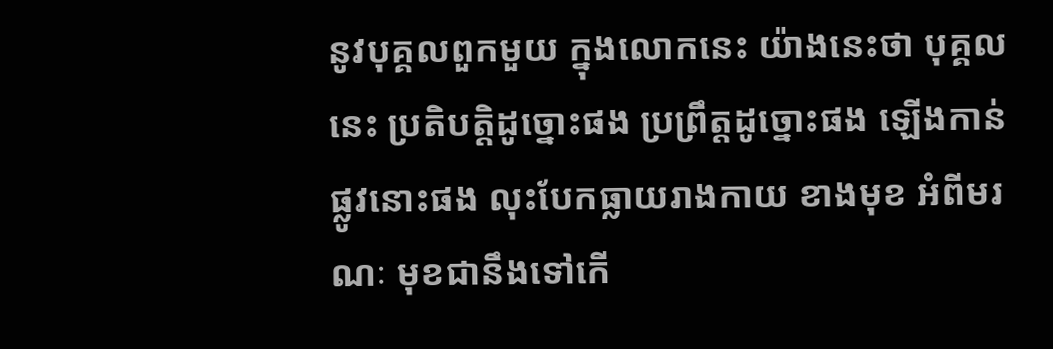នូវបុគ្គលពួកមួយ ក្នុងលោកនេះ យ៉ាងនេះថា បុគ្គលនេះ ប្រតិបត្តិដូច្នោះផង ប្រព្រឹត្តដូច្នោះផង ឡើងកាន់ផ្លូវនោះផង លុះបែកធ្លាយរាងកាយ ខាងមុខ អំពីមរណៈ មុខជានឹងទៅកើ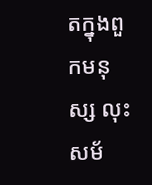តក្នុងពួកមនុស្ស លុះសម័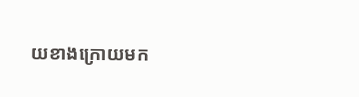យខាងក្រោយមក